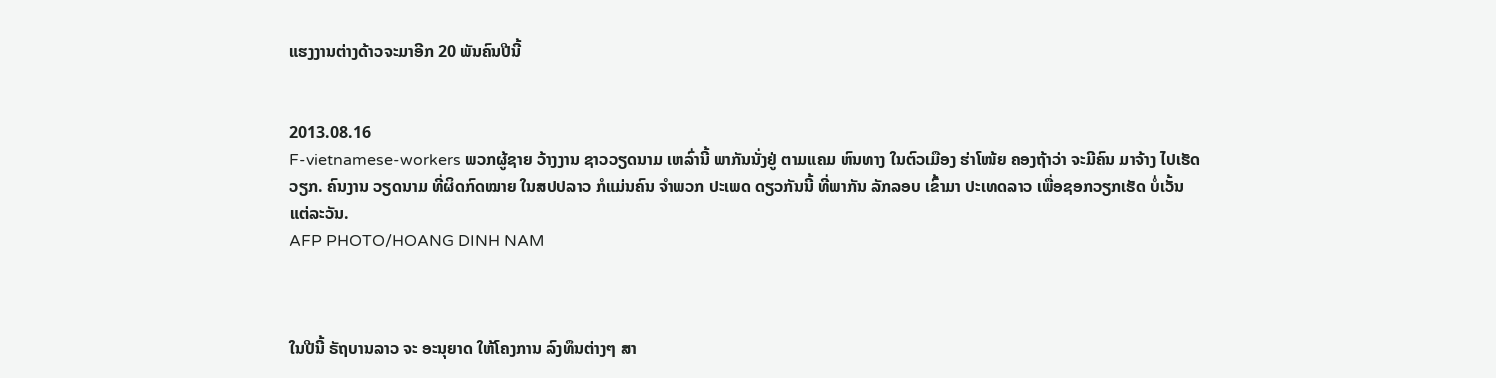ແຮງງານຕ່າງດ້າວຈະມາອີກ 20 ພັນຄົນປີນີ້


2013.08.16
F-vietnamese-workers ພວກຜູ້ຊາຍ ວ້າງງານ ຊາວວຽດນາມ ເຫລົ່ານີ້ ພາກັນນັ່ງຢູ່ ຕາມແຄມ ຫົນທາງ ໃນຕົວເມືອງ ຮ່າໂໜ້ຍ ຄອງຖ້າວ່າ ຈະມີຄົນ ມາຈ້າງ ໄປເຮັດວຽກ. ຄົນງານ ວຽດນາມ ທີ່ຜິດກົດໝາຍ ໃນສປປລາວ ກໍແມ່ນຄົນ ຈໍາພວກ ປະເພດ ດຽວກັນນີ້ ທີ່ພາກັນ ລັກລອບ ເຂົ້າມາ ປະເທດລາວ ເພື່ອຊອກວຽກເຮັດ ບໍ່ເວັ້ນ ແຕ່ລະວັນ.
AFP PHOTO/HOANG DINH NAM



ໃນປີນີ້ ຣັຖບານລາວ ຈະ ອະນຸຍາດ ໃຫ້ໂຄງການ ລົງທຶນຕ່າງໆ ສາ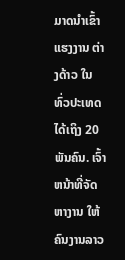ມາດນຳເຂົ້າ ແຮງງານ ຕ່າງດ້າວ ໃນທົ່ວປະເທດ ໄດ້ເຖິງ 20 ພັນຄົນ. ເຈົ້າຫນ້າທີ່ຈັດຫາງານ ໃຫ້ຄົນງານລາວ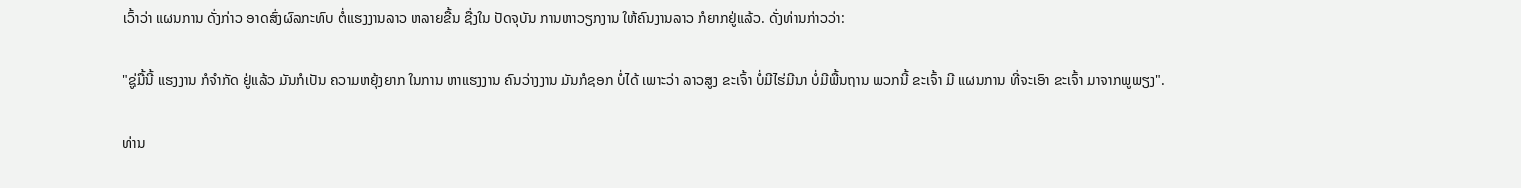ເວົ້າວ່າ ແຜນການ ດັ່ງກ່າວ ອາດສົ່ງຜົລກະທົບ ຕໍ່ແຮງງານລາວ ຫລາຍຂື້ນ ຊື່ງໃນ ປັດຈຸບັນ ການຫາວຽກງານ ໃຫ້ຄົນງານລາວ ກໍຍາກຢູ່ແລ້ວ. ດັ່ງທ່ານກ່າວວ່າ:

"ຊູ່ມື້ນີ້ ແຮງງານ ກໍຈຳກັດ ຢູ່ແລ້ວ ມັນກໍເປັນ ຄວາມຫຍຸ້ງຍາກ ໃນການ ຫາແຮງງານ ຄົນວ່າງງານ ມັນກໍຊອກ ບໍ່ໄດ້ ເພາະວ່າ ລາວສູງ ຂະເຈົ້າ ບໍ່ມີໄຮ່ມີນາ ບໍ່ມີພື້ນຖານ ພວກນີ້ ຂະເຈົ້າ ມີ ແຜນການ ທີ່ຈະເອົາ ຂະເຈົ້າ ມາຈາກພູພຽງ".

ທ່ານ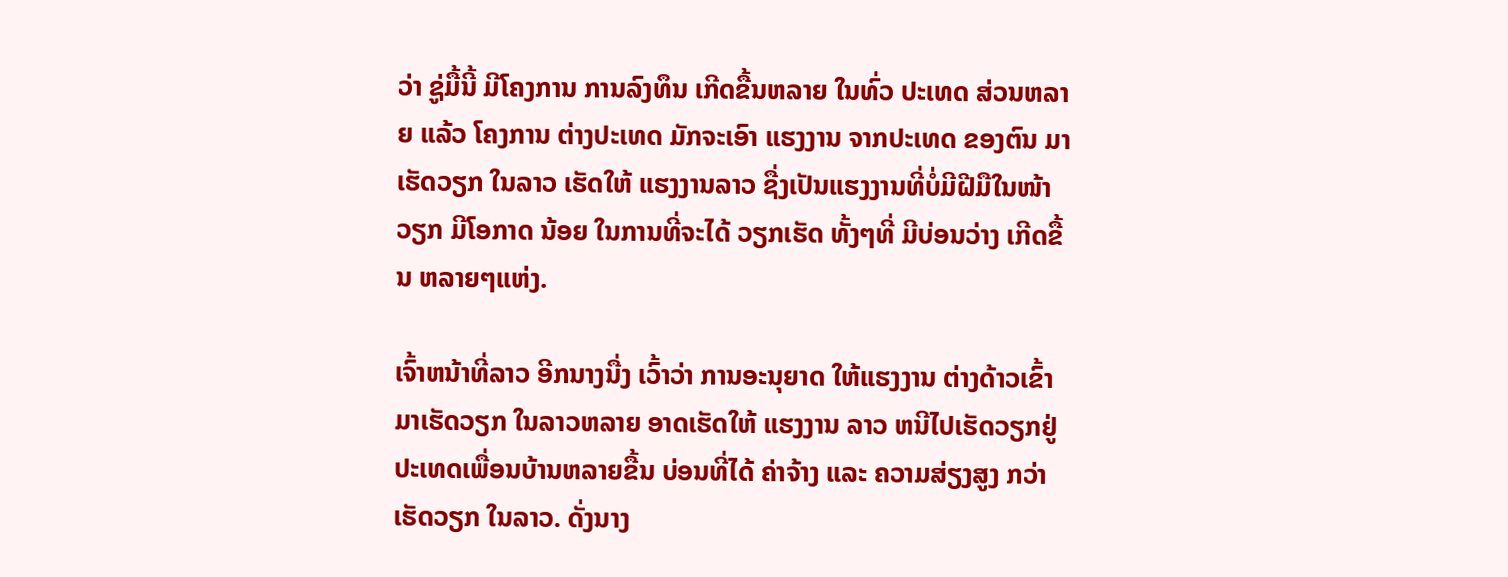ວ່າ ຊູ່ມື້ນີ້ ມີໂຄງການ ການລົງທຶນ ເກີດຂື້ນຫລາຍ ໃນທົ່ວ ປະເທດ ສ່ວນຫລາຍ ແລ້ວ ໂຄງການ ຕ່າງປະເທດ ມັກຈະເອົາ ແຮງງານ ຈາກປະເທດ ຂອງຕົນ ມາເຮັດວຽກ ໃນລາວ ເຮັດໃຫ້ ແຮງງານລາວ ຊື່ງເປັນແຮງງານທີ່ບໍ່ມີຝີມືໃນໜ້າວຽກ ມີໂອກາດ ນ້ອຍ ໃນການທີ່ຈະໄດ້ ວຽກເຮັດ ທັ້ງໆທີ່ ມີບ່ອນວ່າງ ເກີດຂື້ນ ຫລາຍໆແຫ່ງ.

ເຈົ້າຫນ້າທີ່ລາວ ອີກນາງນື່ງ ເວົ້າວ່າ ການອະນຸຍາດ ໃຫ້ແຮງງານ ຕ່າງດ້າວເຂົ້າມາເຮັດວຽກ ໃນລາວຫລາຍ ອາດເຮັດໃຫ້ ແຮງງານ ລາວ ຫນີໄປເຮັດວຽກຢູ່ປະເທດເພື່ອນບ້ານຫລາຍຂື້ນ ບ່ອນທີ່ໄດ້ ຄ່າຈ້າງ ແລະ ຄວາມສ່ຽງສູງ ກວ່າເຮັດວຽກ ໃນລາວ. ດັ່ງນາງ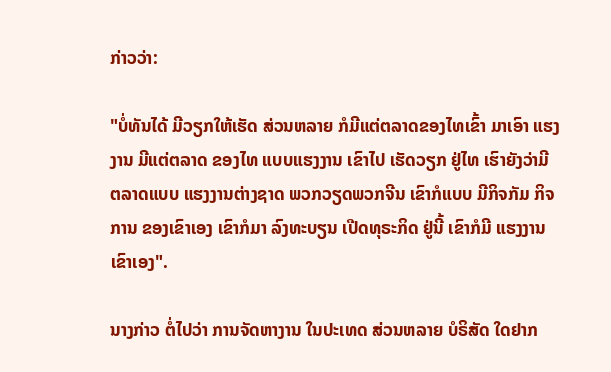ກ່າວວ່າ:

"ບໍ່ທັນໄດ້ ມີວຽກໃຫ້ເຮັດ ສ່ວນຫລາຍ ກໍມີແຕ່ຕລາດຂອງໄທເຂົ້າ ມາເອົາ ແຮງງານ ມີແຕ່ຕລາດ ຂອງໄທ ແບບແຮງງານ ເຂົາໄປ ເຮັດວຽກ ຢູ່ໄທ ເຮົາຍັງວ່າມີ ຕລາດແບບ ແຮງງານຕ່າງຊາດ ພວກວຽດພວກຈີນ ເຂົາກໍແບບ ມີກິຈກັມ ກິຈການ ຂອງເຂົາເອງ ເຂົາກໍມາ ລົງທະບຽນ ເປີດທຸຣະກິດ ຢູ່ນີ້ ເຂົາກໍມີ ແຮງງານ ເຂົາເອງ".

ນາງກ່າວ ຕໍ່ໄປວ່າ ການຈັດຫາງານ ໃນປະເທດ ສ່ວນຫລາຍ ບໍຣິສັດ ໃດຢາກ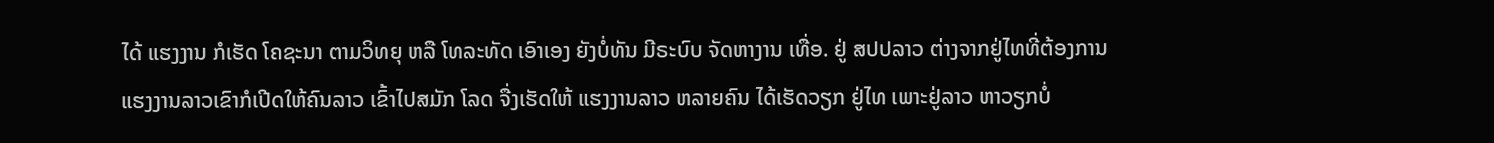ໄດ້ ແຮງງານ ກໍເຮັດ ໂຄຊະນາ ຕາມວິທຍຸ ຫລື ໂທລະທັດ ເອົາເອງ ຍັງບໍ່ທັນ ມີຣະບົບ ຈັດຫາງານ ເທື່ອ. ຢູ່ ສປປລາວ ຕ່າງຈາກຢູ່ໄທທີ່ຕ້ອງການແຮງງານລາວເຂົາກໍເປີດໃຫ້ຄົນລາວ ເຂົ້າໄປສມັກ ໂລດ ຈື່ງເຮັດໃຫ້ ແຮງງານລາວ ຫລາຍຄົນ ໄດ້ເຮັດວຽກ ຢູ່ໄທ ເພາະຢູ່ລາວ ຫາວຽກບໍ່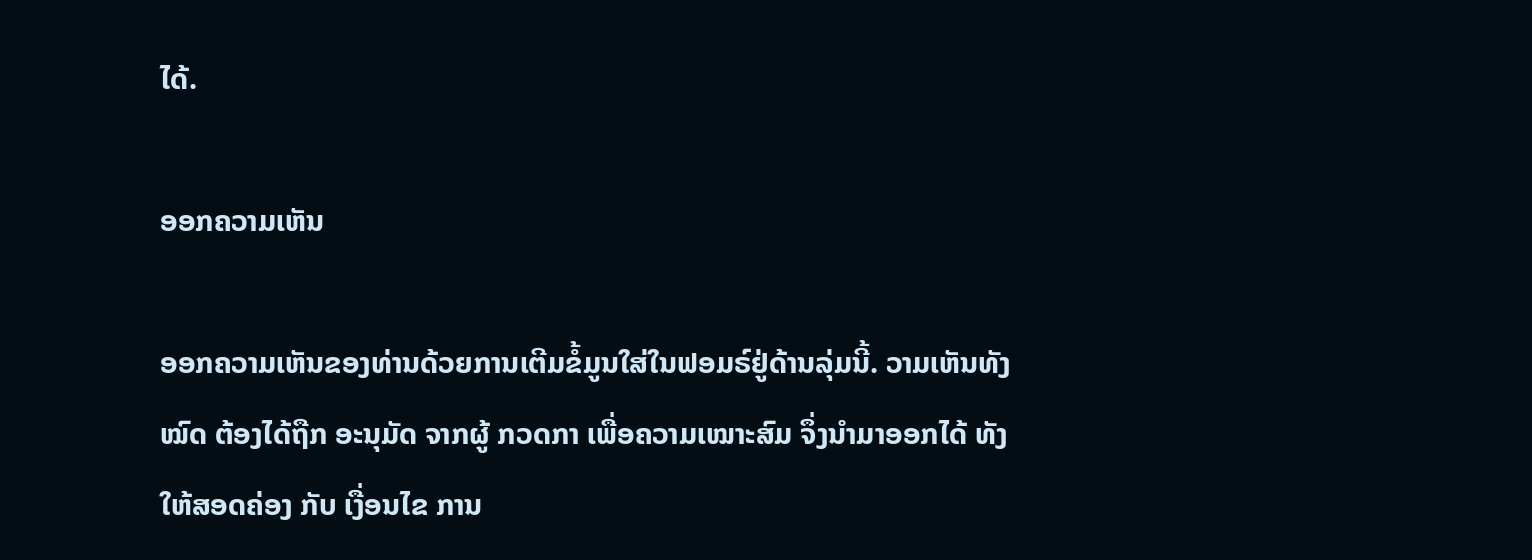ໄດ້.

ອອກຄວາມເຫັນ

ອອກຄວາມເຫັນຂອງທ່ານດ້ວຍການເຕີມຂໍ້ມູນໃສ່ໃນຟອມຣ໌ຢູ່ດ້ານລຸ່ມນີ້. ວາມເຫັນທັງໝົດ ຕ້ອງໄດ້ຖືກ ອະນຸມັດ ຈາກຜູ້ ກວດກາ ເພື່ອຄວາມເໝາະສົມ ຈຶ່ງນໍາມາອອກໄດ້ ທັງໃຫ້ສອດຄ່ອງ ກັບ ເງື່ອນໄຂ ການ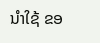ນຳໃຊ້ ຂອ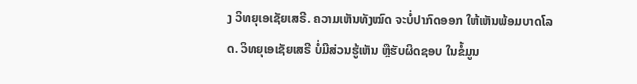ງ ວິທຍຸເອເຊັຍເສຣີ. ຄວາມເຫັນທັງໝົດ ຈະບໍ່ປາກົດອອກ ໃຫ້ເຫັນພ້ອມບາດໂລດ. ວິທຍຸເອເຊັຍເສຣີ ບໍ່ມີສ່ວນຮູ້ເຫັນ ຫຼືຮັບຜິດຊອບ ໃນຂໍ້ມູນ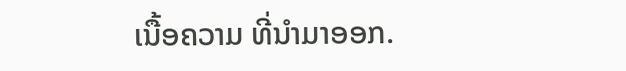ເນື້ອຄວາມ ທີ່ນໍາມາອອກ.